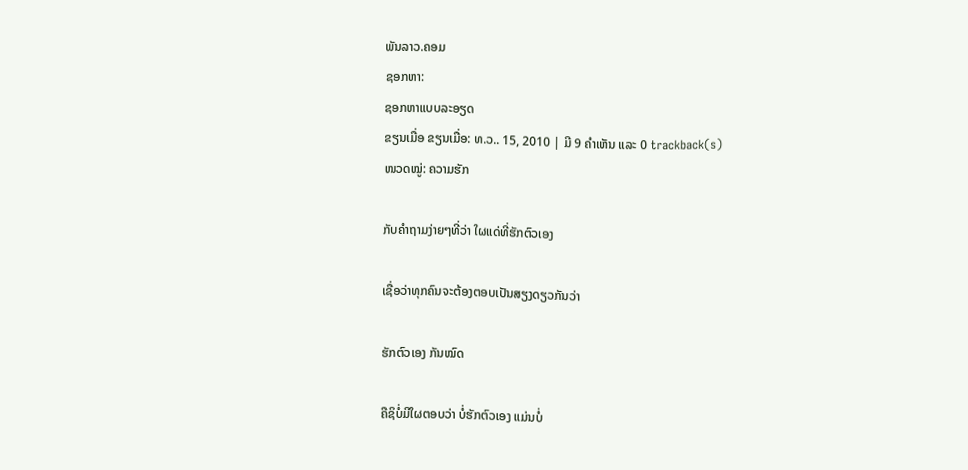ພັນລາວ.ຄອມ
ຊອກຫາ:
ຊອກຫາແບບລະອຽດ
ຂຽນເມື່ອ ຂຽນເມື່ອ: ທ.ວ.. 15, 2010 | ມີ 9 ຄຳເຫັນ ແລະ 0 trackback(s)
ໜວດໝູ່: ຄວາມຮັກ

ກັບຄຳຖາມງ່າຍໆທີ່ວ່າ ໃຜແດ່ທີ່ຮັກຕົວເອງ

ເຊື່ອວ່າທຸກຄົນຈະຕ້ອງຕອບເປັນສຽງດຽວກັນວ່າ

ຮັກຕົວເອງ ກັນໝົດ

ຄືຊິບໍ່ມີໃຜຕອບວ່າ ບໍ່ຮັກຕົວເອງ ແມ່ນບໍ່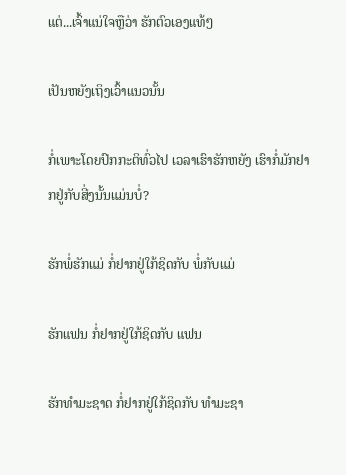ແຕ່...ເຈົ້າແນ່ໃຈຫຼືວ່າ ຮັກຕົວເອງແທ້ໆ

ເປັນຫຍັງເຖິງເວົ້າແນວນັ້ນ

ກໍ່ເພາະໂດຍປົກກະຕິທົ່ວໄປ ເວລາເຮົາຮັກຫຍັງ ເຮົາກໍ່ມັກຢາກຢູ່ກັບສີ່ງນັ້ນແມ່ນບໍ່?

ຮັກພໍ່ຮັກແມ່ ກໍ່ຢາກຢູ່ໃກ້ຊິດກັບ ພໍ່ກັບແມ່

ຮັກແຟນ ກໍ່ຢາກຢູ່ໃກ້ຊິດກັບ ແຟນ

ຮັກທຳມະຊາດ ກໍ່ຢາກຢູ່ໃກ້ຊິດກັບ ທຳມະຊາ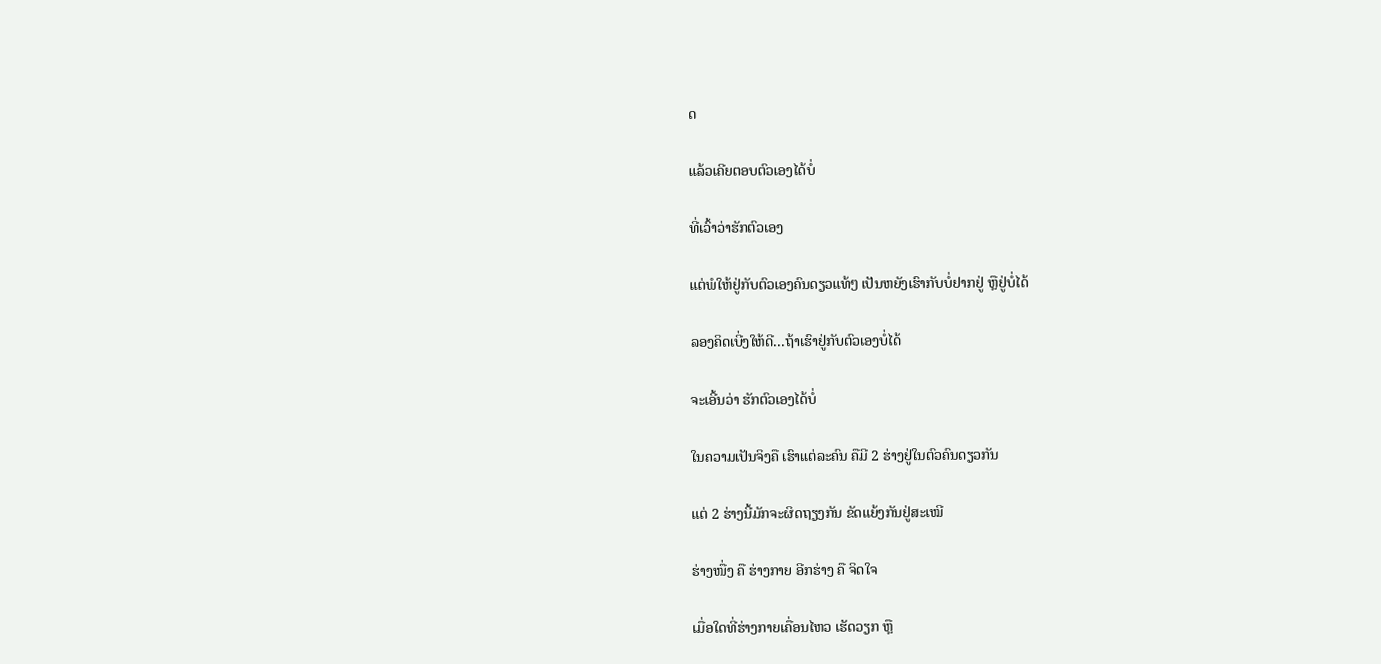ດ

ແລ້ວເຄີຍຕອບຕົວເອງໄດ້ບໍ່

ທີ່ເວົ້າວ່າຮັກຕົວເອງ

ແຕ່ພໍໃຫ້ຢູ່ກັບຕົວເອງຄົນດຽວແທ້ໆ ເປັນຫຍັງເຮົາກັບບໍ່ຢາກຢູ່ ຫຼືຢູ່ບໍ່ໄດ້

ລອງຄິດເບີ່ງໃຫ້ດີ...ຖ້າເຮົາຢູ່ກັບຕົວເອງບໍ່ໄດ້

ຈະເອີ້ນວ່າ ຮັກຕົວເອງໄດ້ບໍ່

ໃນຄວາມເປັນຈິງຄື ເຮົາແຕ່ລະຄົນ ຄືມີ 2 ຮ່າງຢູ່ໃນຕົວຄົນດຽວກັນ

ແຕ່ 2 ຮ່າງນີ້ມັກຈະຜິດຖຽງກັນ ຂັດແຍ້ງກັນຢູ່ສະເໝີ

ຮ່າງໜື່ງ ຄື ຮ່າງກາຍ ອີກຮ່າງ ຄື ຈິດໃຈ

ເມື່ອໃດທີ່ຮ່າງກາຍເຄື່ອນໄຫວ ເຮັດວຽກ ຫຼື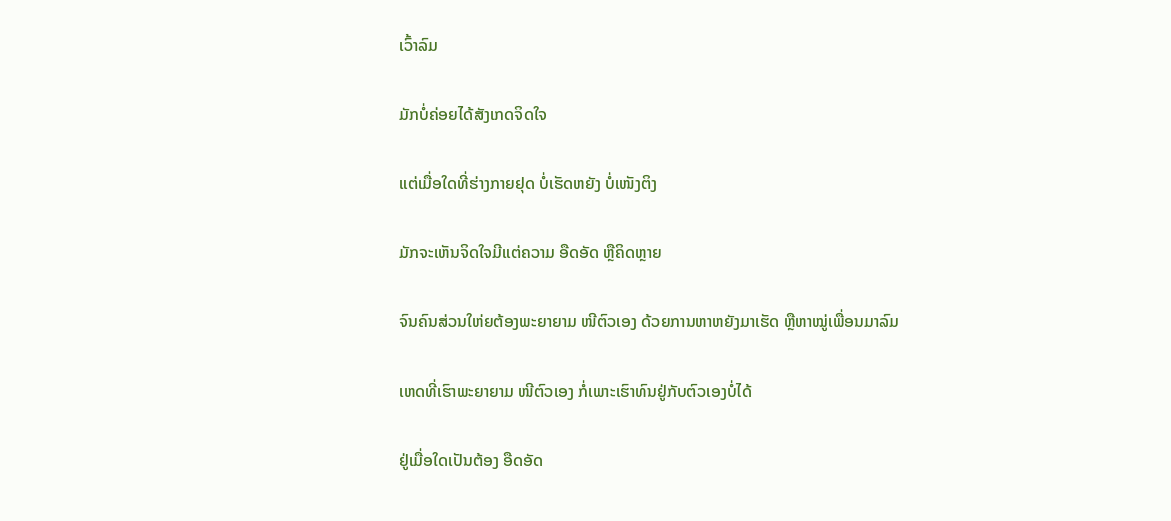ເວົ້າລົມ

ມັກບໍ່ຄ່ອຍໄດ້ສັງເກດຈິດໃຈ

ແຕ່ເມື່ອໃດທີ່ຮ່າງກາຍຢຸດ ບໍ່ເຮັດຫຍັງ ບໍ່ເໜັງຕິງ

ມັກຈະເຫັນຈິດໃຈມີແຕ່ຄວາມ ອືດອັດ ຫຼືຄິດຫຼາຍ

ຈົນຄົນສ່ວນໃຫ່ຍຕ້ອງພະຍາຍາມ ໜີຕົວເອງ ດ້ວຍການຫາຫຍັງມາເຮັດ ຫຼືຫາໝູ່ເພື່ອນມາລົມ

ເຫດທີ່ເຮົາພະຍາຍາມ ໜີຕົວເອງ ກໍ່ເພາະເຮົາທົນຢູ່ກັບຕົວເອງບໍ່ໄດ້

ຢູ່ເມື່ອໃດເປັນຕ້ອງ ອືດອັດ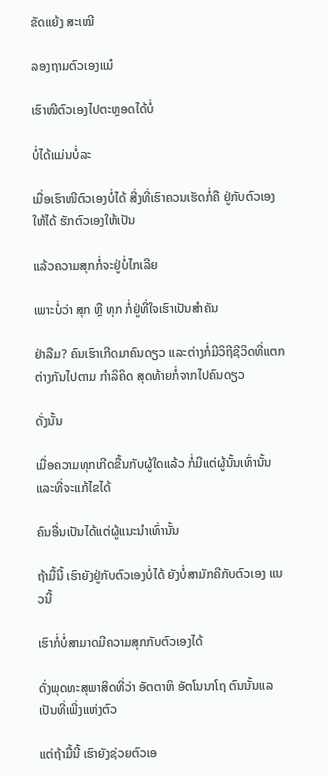ຂັດແຍ້ງ ສະເໝີ

ລອງຖາມຕົວເອງແມ໋

ເຮົາໜີຕົວເອງໄປຕະຫຼອດໄດ້ບໍ່

ບໍ່ໄດ້ແມ່ນບໍ່ລະ

ເມື່ອເຮົາໜີຕົວເອງບໍ່ໄດ້ ສີ່ງທີ່ເຮົາຄວນເຮັດກໍ່ຄື ຢູ່ກັບຕົວເອງໃຫ້ໄດ້ ຮັກຕົວເອງໃຫ້ເປັນ

ແລ້ວຄວາມສຸກກໍ່ຈະຢູ່ບໍ່ໄກເລີຍ

ເພາະບໍ່ວ່າ ສຸກ ຫຼື ທຸກ ກໍ່ຢູ່ທີ່ໃຈເຮົາເປັນສຳຄັນ

ຢ່າລືມ? ຄົນເຮົາເກີດມາຄົນດຽວ ແລະຕ່າງກໍ່ມີວິຖີຊີວິດທີ່ແຕກຕ່າງກັນໄປຕາມ ກຳລິຄິດ ສຸດທ້າຍກໍ່ຈາກໄປຄົນດຽວ

ດັ່ງນັ້ນ

ເມື່ອຄວາມທຸກເກີດຂື້ນກັບຜູ້ໃດແລ້ວ ກໍ່ມີແຕ່ຜູ້ນັ້ນເທົ່ານັ້ນແລະທີ່ຈະແກ້ໄຂໄດ້

ຄົນອື່ນເປັນໄດ້ແຕ່ຜູ້ແນະນຳເທົ່ານັ້ນ

ຖ້າມື້ນີ້ ເຮົາຍັງຢູ່ກັບຕົວເອງບໍ່ໄດ້ ຍັງບໍ່ສາມັກຄີກັບຕົວເອງ ແນວນີ້

ເຮົາກໍ່ບໍ່ສາມາດມີຄວາມສຸກກັບຕົວເອງໄດ້

ດັ່ງພຸດທະສຸພາສິດທີ່ວ່າ ອັຕຕາຫິ ອັຕໂນນາໂຖ ຕົນນັ້ນແລເປັນທີ່ເພີ່ງແຫ່ງຕົວ

ແຕ່ຖ້າມື້ນີ້ ເຮົາຍັງຊ່ວຍຕົວເອ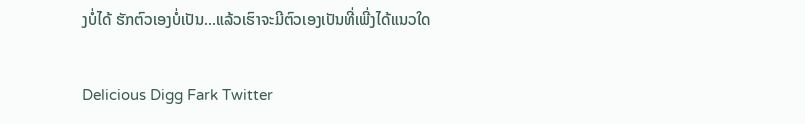ງບໍ່ໄດ້ ຮັກຕົວເອງບໍ່ເປັນ...ແລ້ວເຮົາຈະມີຕົວເອງເປັນທີ່ເພີ່ງໄດ້ແນວໃດ

Delicious Digg Fark Twitter